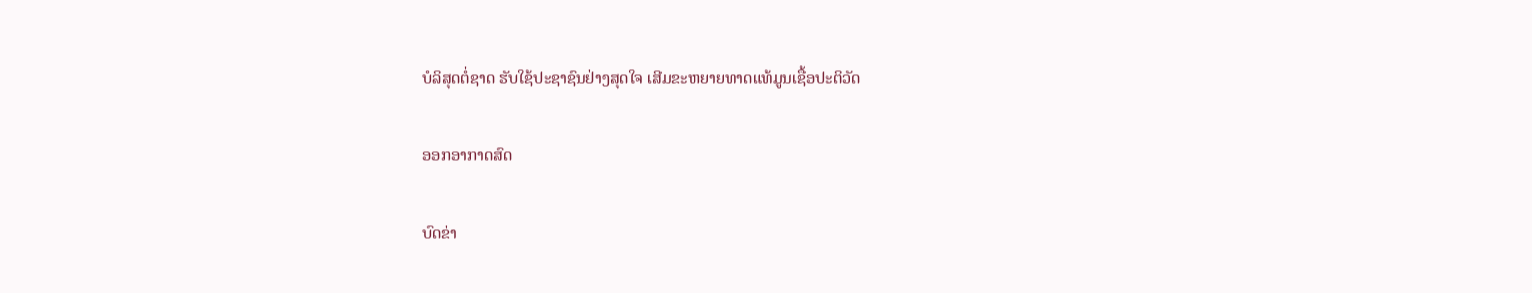ບໍລິສຸດຕໍ່ຊາດ ຮັບໃຊ້ປະຊາຊົນຢ່າງສຸດໃຈ ເສີມຂະຫຍາຍທາດແທ້ມູນເຊື້ອປະຕິວັດ

ອອກອາກາດສົດ

ບົດຂ່າ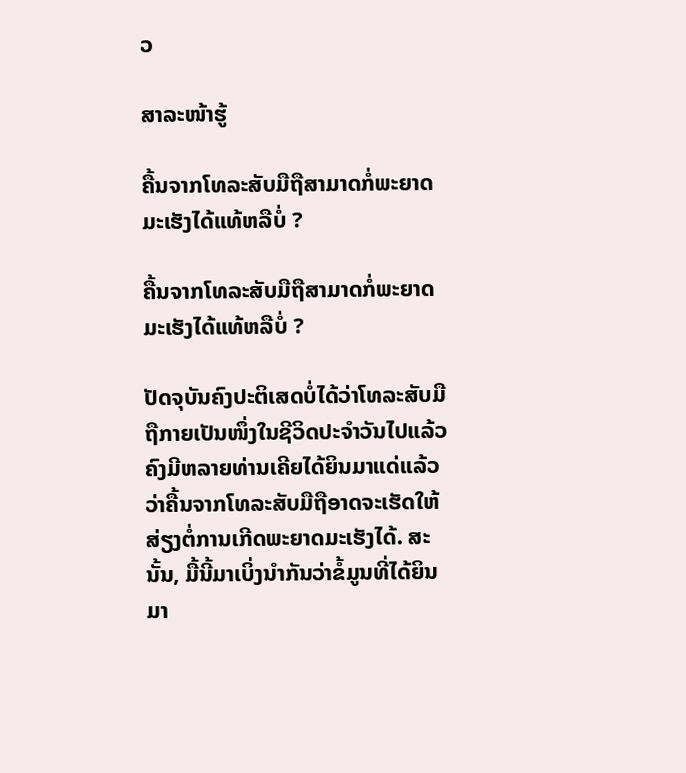ວ

ສາລະໜ້າຮູ້

ຄື້ນຈາກໂທລະສັບມືຖືສາມາດກໍ່ພະຍາດມະເຮັງໄດ້ແທ້ຫລືບໍ່ ?

ຄື້ນຈາກໂທລະສັບມືຖືສາມາດກໍ່ພະຍາດມະເຮັງໄດ້ແທ້ຫລືບໍ່ ?

ປັດຈຸບັນຄົງປະຕິເສດບໍ່ໄດ້ວ່າໂທລະສັບມືຖືກາຍເປັນໜຶ່ງໃນຊີວິດປະຈຳວັນໄປແລ້ວ ຄົງມີຫລາຍທ່ານເຄີຍໄດ້ຍິນມາແດ່ແລ້ວວ່າຄື້ນຈາກໂທລະສັບມືຖືອາດຈະເຮັດໃຫ້ສ່ຽງຕໍ່ການເກີດພະຍາດມະເຮັງໄດ້. ສະນັ້ນ, ມື້ນີ້ມາເບິ່ງນຳກັນວ່າຂໍ້ມູນທີ່ໄດ້ຍິນມາ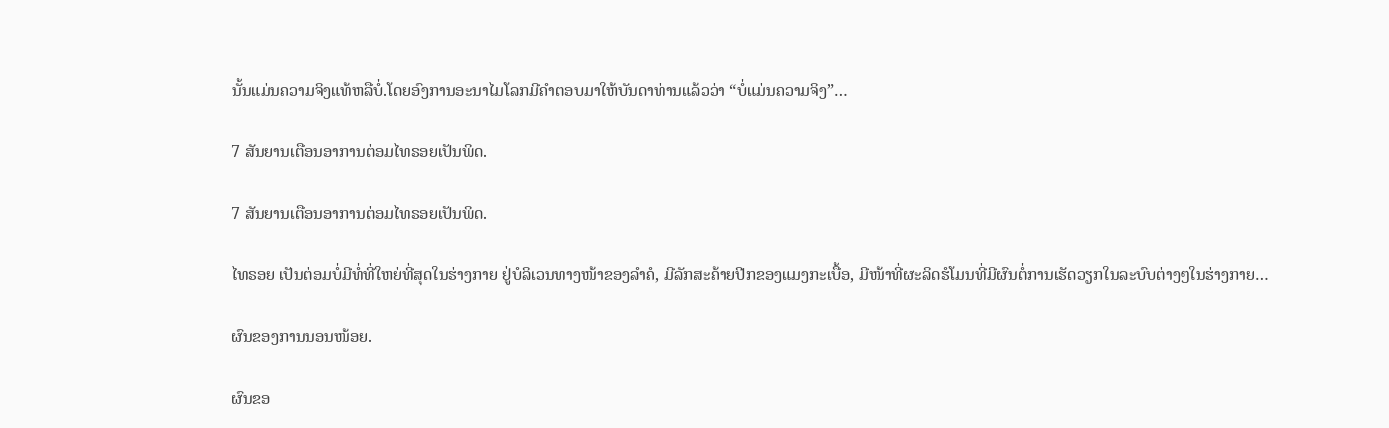ນັ້ນແມ່ນຄວາມຈິງແທ້ຫລືບໍ່.ໂດຍອົງການອະນາໄມໂລກມີຄຳຕອບມາໃຫ້ບັນດາທ່ານແລ້ວວ່າ “ບໍ່ແມ່ນຄວາມຈິງ”…

7 ສັນຍານເຕືອນອາການຕ່ອມໄທຣອຍເປັນພິດ.

7 ສັນຍານເຕືອນອາການຕ່ອມໄທຣອຍເປັນພິດ.

ໄທຣອຍ ເປັນຕ່ອມບໍ່ມີທໍ່ທີ່ໃຫຍ່ທີ່ສຸດໃນຮ່າງກາຍ ຢູ່ບໍລິເວນທາງໜ້າຂອງລຳຄໍ, ມີລັກສະຄ້າຍປີກຂອງແມງກະເບື້ອ, ມີໜ້າທີ່ຜະລິດຮໍໂມນທີ່ມີຜົນຕໍ່ການເຮັດວຽກໃນລະບົບຕ່າງໆໃນຮ່າງກາຍ…

ຜົນຂອງການນອນໜ້ອຍ.

ຜົນຂອ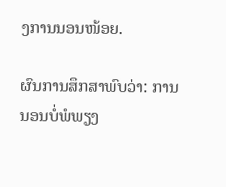ງການນອນໜ້ອຍ.

ຜົນການສຶກສາພົບວ່າ: ການນອນບໍ່ພໍພຽງ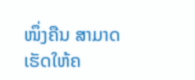ໜຶ່ງຄືນ ສາມາດເຮັດໃຫ້ຄ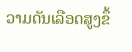ວາມດັນເລືອດສູງຂຶ້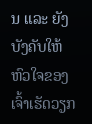ນ ແລະ ຍັງບັງຄັບໃຫ້ຫົວໃຈຂອງເຈົ້າເຮັດວຽກ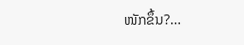ໜັກຂຶ້ນ?…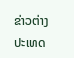ຂ່າວຕ່າງປະເທດ